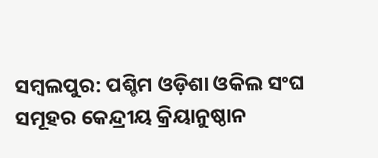ସମ୍ବଲପୁର: ପଶ୍ଚିମ ଓଡ଼ିଶା ଓକିଲ ସଂଘ ସମୂହର କେନ୍ଦ୍ରୀୟ କ୍ରିୟାନୁଷ୍ଠାନ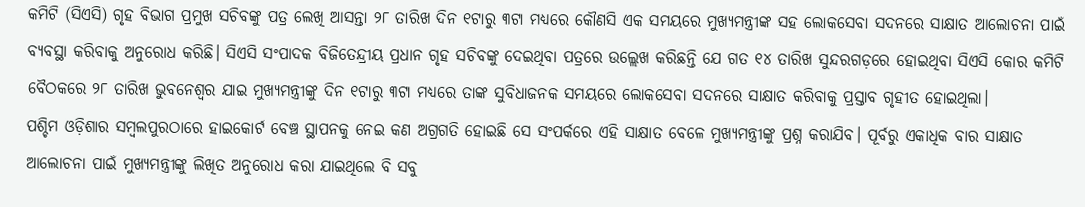କମିଟି (ସିଏସି) ଗୃହ ବିଭାଗ ପ୍ରମୁଖ ସଚିବଙ୍କୁ ପତ୍ର ଲେଖି ଆସନ୍ତା ୨୮ ତାରିଖ ଦିନ ୧ଟାରୁ ୩ଟା ମଧ୍ୟରେ କୌଣସି ଏକ ସମୟରେ ମୁଖ୍ୟମନ୍ତ୍ରୀଙ୍କ ସହ ଲୋକସେବା ସଦନରେ ସାକ୍ଷାତ ଆଲୋଚନା ପାଇଁ ବ୍ୟବସ୍ଥା କରିବାକୁ ଅନୁରୋଧ କରିଛି। ସିଏସି ସଂପାଦକ ବିଜିତେନ୍ଦ୍ରୀୟ ପ୍ରଧାନ ଗୃହ ସଚିବଙ୍କୁ ଦେଇଥିବା ପତ୍ରରେ ଉଲ୍ଲେଖ କରିଛନ୍ତି ଯେ ଗତ ୧୪ ତାରିଖ ସୁନ୍ଦରଗଡ଼ରେ ହୋଇଥିବା ସିଏସି କୋର କମିଟି ବୈଠକରେ ୨୮ ତାରିଖ ଭୁବନେଶ୍ବର ଯାଇ ମୁଖ୍ୟମନ୍ତ୍ରୀଙ୍କୁ ଦିନ ୧ଟାରୁ ୩ଟା ମଧ୍ୟରେ ତାଙ୍କ ସୁବିଧାଜନକ ସମୟରେ ଲୋକସେବା ସଦନରେ ସାକ୍ଷାତ କରିବାକୁ ପ୍ରସ୍ତାବ ଗୃହୀତ ହୋଇଥିଲା।
ପଶ୍ଚିମ ଓଡ଼ିଶାର ସମ୍ବଲପୁରଠାରେ ହାଇକୋର୍ଟ ବେଞ୍ଚ ସ୍ଥାପନକୁ ନେଇ କଣ ଅଗ୍ରଗତି ହୋଇଛି ସେ ସଂପର୍କରେ ଏହି ସାକ୍ଷାତ ବେଳେ ମୁଖ୍ୟମନ୍ତ୍ରୀଙ୍କୁ ପ୍ରଶ୍ନ କରାଯିବ। ପୂର୍ବରୁ ଏକାଧିକ ବାର ସାକ୍ଷାତ ଆଲୋଚନା ପାଇଁ ମୁଖ୍ୟମନ୍ତ୍ରୀଙ୍କୁ ଲିଖିତ ଅନୁରୋଧ କରା ଯାଇଥିଲେ ବି ସବୁ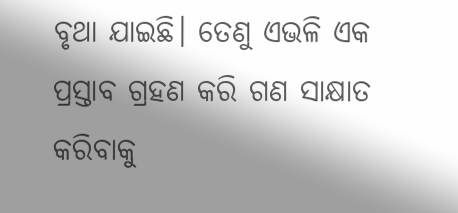ବୃଥା ଯାଇଛି। ତେଣୁ ଏଭଳି ଏକ ପ୍ରସ୍ତାବ ଗ୍ରହଣ କରି ଗଣ ସାକ୍ଷାତ କରିବାକୁ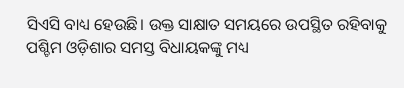ସିଏସି ବାଧ୍ୟ ହେଉଛି। ଉକ୍ତ ସାକ୍ଷାତ ସମୟରେ ଉପସ୍ଥିତ ରହିବାକୁ ପଶ୍ଚିମ ଓଡ଼ିଶାର ସମସ୍ତ ବିଧାୟକଙ୍କୁ ମଧ୍ୟ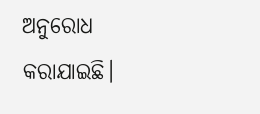ଅନୁରୋଧ କରାଯାଇଛି।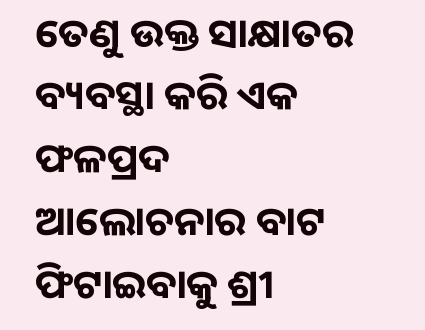ତେଣୁ ଉକ୍ତ ସାକ୍ଷାତର ବ୍ୟବସ୍ଥା କରି ଏକ ଫଳପ୍ରଦ ଆଲୋଚନାର ବାଟ ଫିଟାଇବାକୁ ଶ୍ରୀ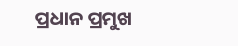ପ୍ରଧାନ ପ୍ରମୁଖ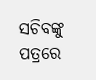ସଚିବଙ୍କୁ ପତ୍ରରେ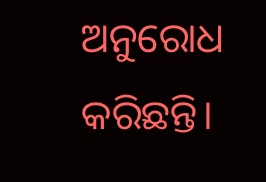ଅନୁରୋଧ କରିଛନ୍ତି।